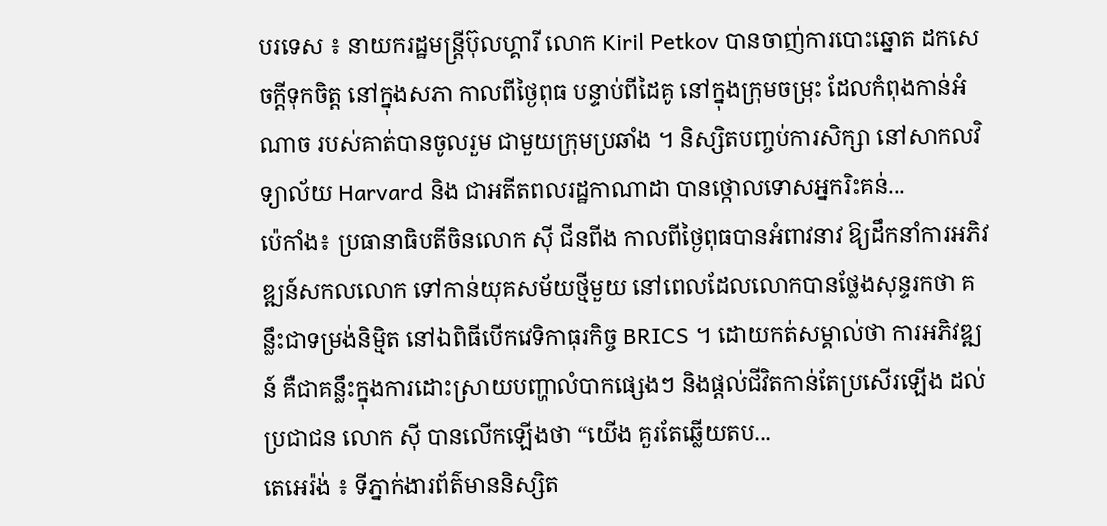បរទេស ៖ នាយករដ្ឋមន្ត្រីប៊ុលហ្គារី លោក Kiril Petkov បានចាញ់ការបោះឆ្នោត ដកសេចក្តីទុកចិត្ត នៅក្នុងសភា កាលពីថ្ងៃពុធ បន្ទាប់ពីដៃគូ នៅក្នុងក្រុមចម្រុះ ដែលកំពុងកាន់អំណាច របស់គាត់បានចូលរួម ជាមួយក្រុមប្រឆាំង ។ និស្សិតបញ្ចប់ការសិក្សា នៅសាកលវិទ្យាល័យ Harvard និង ជាអតីតពលរដ្ឋកាណាដា បានថ្កោលទោសអ្នករិះគន់...
ប៉េកាំង៖ ប្រធានាធិបតីចិនលោក ស៊ី ជីនពីង កាលពីថ្ងៃពុធបានអំពាវនាវ ឱ្យដឹកនាំការអភិវឌ្ឍន៍សកលលោក ទៅកាន់យុគសម័យថ្មីមួយ នៅពេលដែលលោកបានថ្លែងសុន្ទរកថា គន្លឹះជាទម្រង់និម្មិត នៅឯពិធីបើកវេទិកាធុរកិច្ច BRICS ។ ដោយកត់សម្គាល់ថា ការអភិវឌ្ឍន៍ គឺជាគន្លឹះក្នុងការដោះស្រាយបញ្ហាលំបាកផ្សេងៗ និងផ្តល់ជីវិតកាន់តែប្រសើរឡើង ដល់ប្រជាជន លោក ស៊ី បានលើកឡើងថា “យើង គួរតែឆ្លើយតប...
តេអេរ៉ង់ ៖ ទីភ្នាក់ងារព័ត៌មាននិស្សិត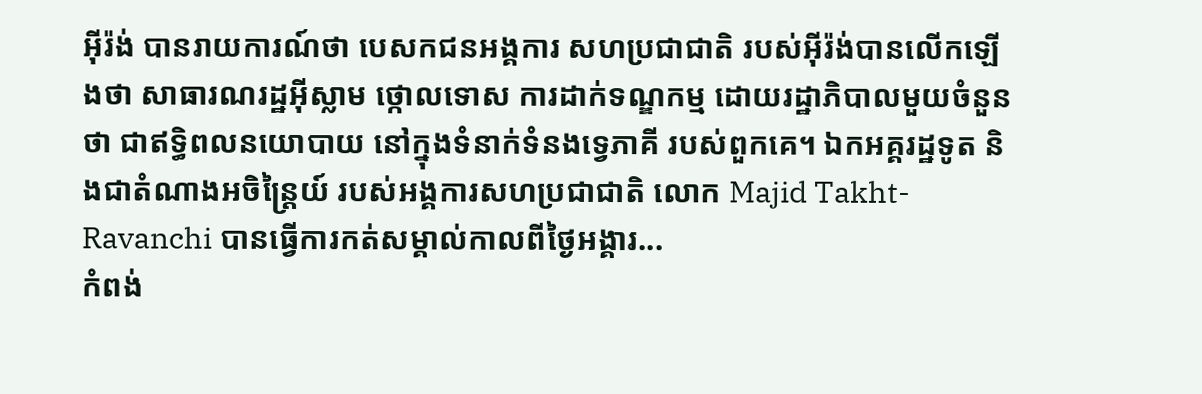អ៊ីរ៉ង់ បានរាយការណ៍ថា បេសកជនអង្គការ សហប្រជាជាតិ របស់អ៊ីរ៉ង់បានលើកឡើងថា សាធារណរដ្ឋអ៊ីស្លាម ថ្កោលទោស ការដាក់ទណ្ឌកម្ម ដោយរដ្ឋាភិបាលមួយចំនួនថា ជាឥទ្ធិពលនយោបាយ នៅក្នុងទំនាក់ទំនងទ្វេភាគី របស់ពួកគេ។ ឯកអគ្គរដ្ឋទូត និងជាតំណាងអចិន្ត្រៃយ៍ របស់អង្គការសហប្រជាជាតិ លោក Majid Takht-Ravanchi បានធ្វើការកត់សម្គាល់កាលពីថ្ងៃអង្គារ...
កំពង់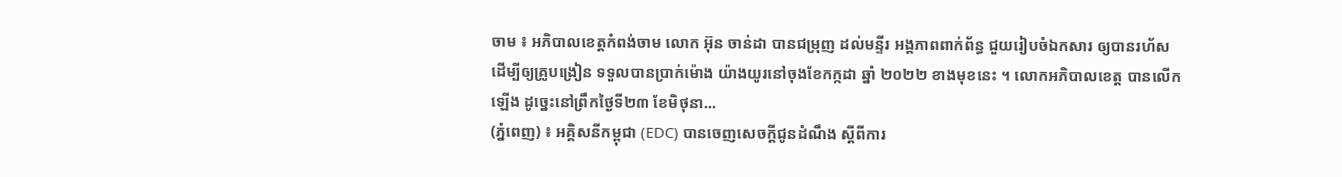ចាម ៖ អភិបាលខេត្តកំពង់ចាម លោក អ៊ុន ចាន់ដា បានជម្រុញ ដល់មន្ទីរ អង្គភាពពាក់ព័ន្ធ ជួយរៀបចំឯកសារ ឲ្យបានរហ័ស ដើម្បីឲ្យគ្រូបង្រៀន ទទួលបានប្រាក់ម៉ោង យ៉ាងយូរនៅចុងខែកក្កដា ឆ្នាំ ២០២២ ខាងមុខនេះ ។ លោកអភិបាលខេត្ត បានលើកឡើង ដូច្នេះនៅព្រឹកថ្ងៃទី២៣ ខែមិថុនា...
(ភ្នំពេញ) ៖ អគ្គិសនីកម្ពុជា (EDC) បានចេញសេចក្តីជូនដំណឹង ស្តីពីការ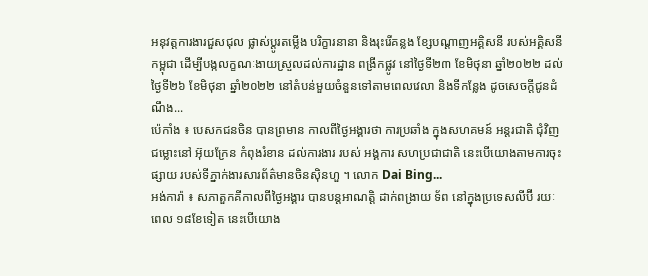អនុវត្តការងារជួសជុល ផ្លាស់ប្តូរតម្លើង បរិក្ខារនានា និងរុះរើគន្លង ខ្សែបណ្តាញអគ្គិសនី របស់អគ្គិសនីកម្ពុជា ដើម្បីបង្កលក្ខណៈងាយស្រួលដល់ការដ្ឋាន ពង្រីកផ្លូវ នៅថ្ងៃទី២៣ ខែមិថុនា ឆ្នាំ២០២២ ដល់ថ្ងៃទី២៦ ខែមិថុនា ឆ្នាំ២០២២ នៅតំបន់មួយចំនួនទៅតាមពេលវេលា និងទីកន្លែង ដូចសេចក្តីជូនដំណឹង...
ប៉េកាំង ៖ បេសកជនចិន បានព្រមាន កាលពីថ្ងៃអង្គារថា ការប្រឆាំង ក្នុងសហគមន៍ អន្តរជាតិ ជុំវិញ ជម្លោះនៅ អ៊ុយក្រែន កំពុងរំខាន ដល់ការងារ របស់ អង្គការ សហប្រជាជាតិ នេះបើយោងតាមការចុះផ្សាយ របស់ទីភ្នាក់ងារសារព័ត៌មានចិនស៊ិនហួ ។ លោក Dai Bing...
អង់ការ៉ា ៖ សភាតួកគីកាលពីថ្ងៃអង្គារ បានបន្តអាណត្តិ ដាក់ពង្រាយ ទ័ព នៅក្នុងប្រទេសលីប៊ី រយៈពេល ១៨ខែទៀត នេះបើយោង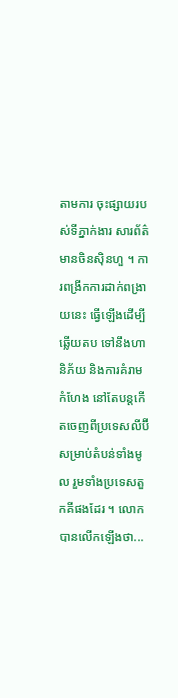តាមការ ចុះផ្សាយរបស់ទីភ្នាក់ងារ សារព័ត៌មានចិនស៊ិនហួ ។ ការពង្រីកការដាក់ពង្រាយនេះ ធ្វើឡើងដើម្បីឆ្លើយតប ទៅនឹងហានិភ័យ និងការគំរាមកំហែង នៅតែបន្តកើតចេញពីប្រទេសលីប៊ី សម្រាប់តំបន់ទាំងមូល រួមទាំងប្រទេសតួកគីផងដែរ ។ លោកបានលើកឡើងថា...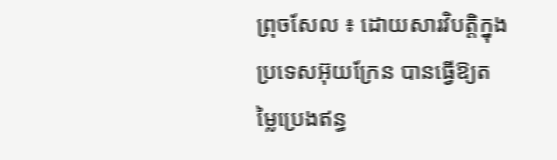ព្រុចសែល ៖ ដោយសារវិបត្តិក្នុងប្រទេសអ៊ុយក្រែន បានធ្វើឱ្យតម្លៃប្រេងឥន្ធ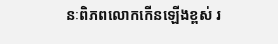នៈពិភពលោកកើនឡើងខ្ពស់ រ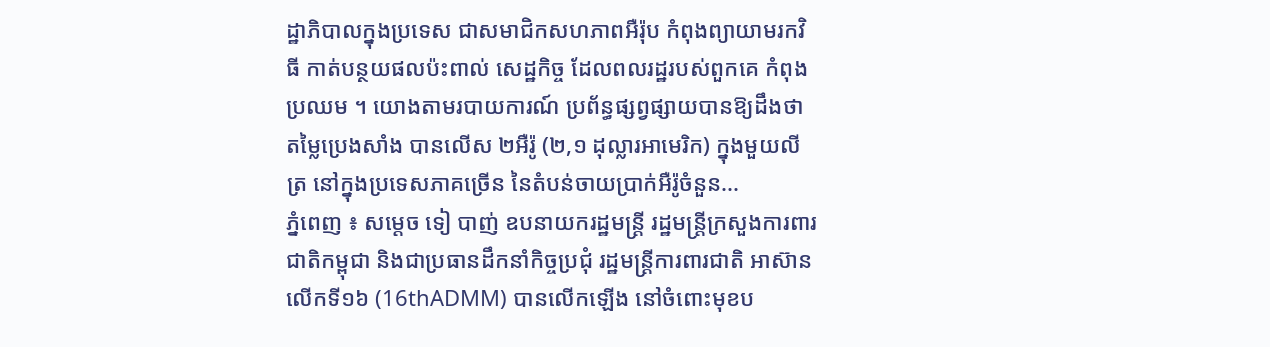ដ្ឋាភិបាលក្នុងប្រទេស ជាសមាជិកសហភាពអឺរ៉ុប កំពុងព្យាយាមរកវិធី កាត់បន្ថយផលប៉ះពាល់ សេដ្ឋកិច្ច ដែលពលរដ្ឋរបស់ពួកគេ កំពុងប្រឈម ។ យោងតាមរបាយការណ៍ ប្រព័ន្ធផ្សព្វផ្សាយបានឱ្យដឹងថា តម្លៃប្រេងសាំង បានលើស ២អឺរ៉ូ (២,១ ដុល្លារអាមេរិក) ក្នុងមួយលីត្រ នៅក្នុងប្រទេសភាគច្រើន នៃតំបន់ចាយប្រាក់អឺរ៉ូចំនួន...
ភ្នំពេញ ៖ សម្តេច ទៀ បាញ់ ឧបនាយករដ្ឋមន្រ្តី រដ្ឋមន្រ្តីក្រសួងការពារជាតិកម្ពុជា និងជាប្រធានដឹកនាំកិច្ចប្រជុំ រដ្ឋមន្រ្តីការពារជាតិ អាស៊ាន លើកទី១៦ (16thADMM) បានលើកឡើង នៅចំពោះមុខប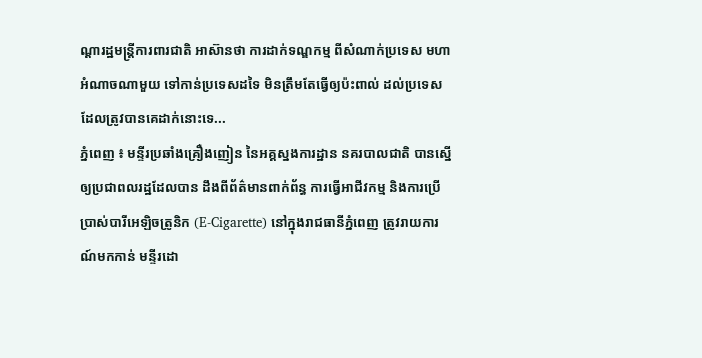ណ្តារដ្ឋមន្រ្តីការពារជាតិ អាស៊ានថា ការដាក់ទណ្ឌកម្ម ពីសំណាក់ប្រទេស មហាអំណាចណាមួយ ទៅកាន់ប្រទេសដទៃ មិនត្រឹមតែធ្វើឲ្យប៉ះពាល់ ដល់ប្រទេស ដែលត្រូវបានគេដាក់នោះទេ...
ភ្នំពេញ ៖ មន្ទីរប្រឆាំងគ្រឿងញៀន នៃអគ្គស្នងការដ្ឋាន នគរបាលជាតិ បានស្នើឲ្យប្រជាពលរដ្ឋដែលបាន ដឹងពីព័ត៌មានពាក់ព័ន្ធ ការធ្វើអាជីវកម្ម និងការប្រើប្រាស់បារីអេឡិចត្រូនិក (E-Cigarette) នៅក្នុងរាជធានីភ្នំពេញ ត្រូវរាយការណ៍មកកាន់ មន្ទីរដោ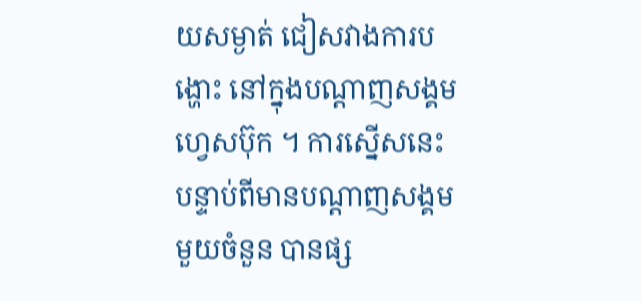យសម្ងាត់ ជៀសវាងការបង្ហោះ នៅក្នុងបណ្តាញសង្គមហ្វេសប៊ុក ។ ការស្នើសនេះ បន្ទាប់ពីមានបណ្តាញសង្គមមួយចំនួន បានផ្ស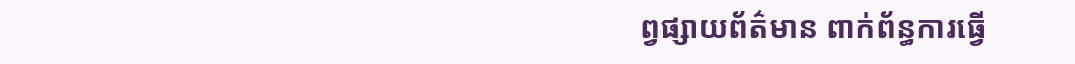ព្វផ្សាយព័ត៌មាន ពាក់ព័ន្ធការធ្វើ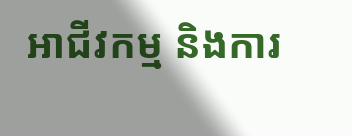អាជីវកម្ម និងការ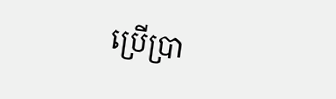ប្រើប្រា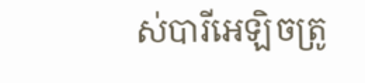ស់បារីអេឡិចត្រូ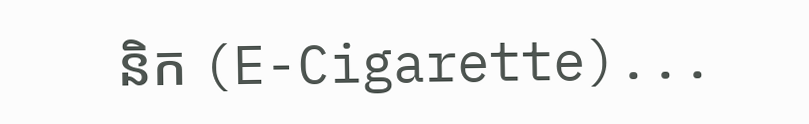និក (E-Cigarette)...